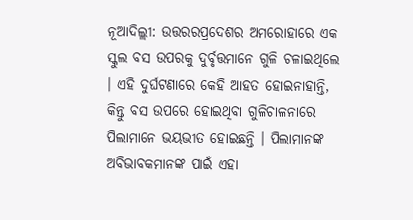ନୂଆଦିଲ୍ଲୀ: ଉତ୍ତରରପ୍ରଦେଶର ଅମରୋହାରେ ଏକ ସ୍କୁଲ ବସ ଉପରକୁ ଦୁର୍ବୃତ୍ତମାନେ ଗୁଳି ଚଳାଇଥିଲେ । ଏହି ଦୁର୍ଘଟଣାରେ କେହି ଆହତ ହୋଇନାହାନ୍ତି, କିନ୍ତୁ ବସ ଉପରେ ହୋଇଥିବା ଗୁଳିଚାଳନାରେ ପିଲାମାନେ ଭୟଭୀତ ହୋଇଛନ୍ତି । ପିଲାମାନଙ୍କ ଅବିଭାବକମାନଙ୍କ ପାଇଁ ଏହା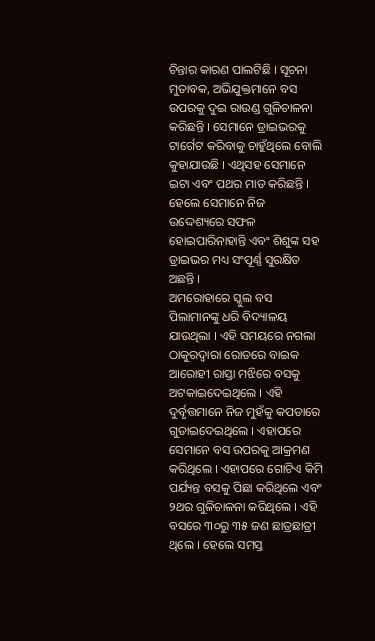ଚିନ୍ତାର କାରଣ ପାଲଟିଛି । ସୂଚନା ମୁତାବକ, ଅଭିଯୁକ୍ତମାନେ ବସ ଉପରକୁ ଦୁଇ ରାଉଣ୍ଡ ଗୁଳିଚାଳନା କରିଛନ୍ତି । ସେମାନେ ଡ୍ରାଇଭରକୁ ଟାର୍ଗେଟ କରିବାକୁ ଚାହୁଁଥିଲେ ବୋଲି କୁହାଯାଉଛି । ଏଥିସହ ସେମାନେ ଇଟା ଏବଂ ପଥର ମାଡ କରିଛନ୍ତି । ହେଲେ ସେମାନେ ନିଜ ଉଦ୍ଦେଶ୍ୟରେ ସଫଳ ହୋଇପାରିନାହାନ୍ତି ଏବଂ ଶିଶୁଙ୍କ ସହ ଡ୍ରାଇଭର ମଧ୍ୟ ସଂପୂର୍ଣ୍ଣ ସୁରକ୍ଷିତ ଅଛନ୍ତି ।
ଅମରୋହାରେ ସ୍କୁଲ ବସ ପିଲାମାନଙ୍କୁ ଧରି ବିଦ୍ୟାଳୟ ଯାଉଥିଲା । ଏହି ସମୟରେ ନଗଲା ଠାକୁରଦ୍ୱାରା ରୋଡରେ ବାଇକ ଆରୋହୀ ରାସ୍ତା ମଝିରେ ବସକୁ ଅଟକାଇଦେଇଥିଲେ । ଏହି ଦୁର୍ବୃତ୍ତମାନେ ନିଜ ମୁହଁକୁ କପଡାରେ ଗୁଡାଇଦେଇଥିଲେ । ଏହାପରେ ସେମାନେ ବସ ଉପରକୁ ଆକ୍ରମଣ କରିଥିଲେ । ଏହାପରେ ଗୋଟିଏ କିମି ପର୍ଯ୍ୟନ୍ତ ବସକୁ ପିଛା କରିଥିଲେ ଏବଂ ୨ଥର ଗୁଳିଚାଳନା କରିଥିଲେ । ଏହି ବସରେ ୩୦ରୁ ୩୫ ଜଣ ଛାତ୍ରଛାତ୍ରୀ ଥିଲେ । ହେଲେ ସମସ୍ତ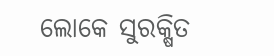ଲୋକେ ସୁରକ୍ଷିତ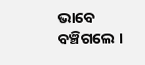ଭାବେ ବଞ୍ଚିଗଲେ ।